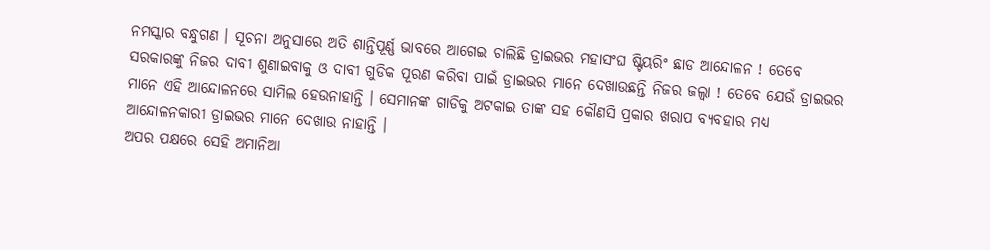ନମସ୍କାର ବନ୍ଧୁଗଣ । ସୂଚନା ଅନୁସାରେ ଅତି ଶାନ୍ତିପୂର୍ଣ୍ଣ ଭାବରେ ଆଗେଇ ଚାଲିଛି ଡ୍ରାଇଭର ମହାସଂଘ ଷ୍ଟିୟରିଂ ଛାଡ ଆନ୍ଦୋଳନ ! ତେବେ ସରକାରଙ୍କୁ ନିଜର ଦାବୀ ଶୁଣାଇବାକୁ ଓ ଦାବୀ ଗୁଡିକ ପୂରଣ କରିବା ପାଇଁ ଡ୍ରାଇଭର ମାନେ ଦେଖାଉଛନ୍ତି ନିଜର ଜଲ୍ବା ! ତେବେ ଯେଉଁ ଡ୍ରାଇଭର ମାନେ ଏହି ଆନ୍ଦୋଳନରେ ସାମିଲ ହେଉନାହାନ୍ତି । ସେମାନଙ୍କ ଗାଡିକୁ ଅଟକାଇ ତାଙ୍କ ସହ କୌଣସି ପ୍ରକାର ଖରାପ ବ୍ୟବହାର ମଧ୍ୟ ଆନ୍ଦୋଳନକାରୀ ଡ୍ରାଇଭର ମାନେ ଦେଖାଉ ନାହାନ୍ତି ।
ଅପର ପକ୍ଷରେ ସେହି ଅମାନିଆ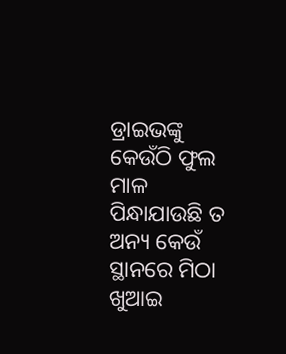ଡ୍ରାଇଭଙ୍କୁ କେଉଁଠି ଫୁଲ ମାଳ ପିନ୍ଧାଯାଉଛି ତ ଅନ୍ୟ କେଉଁ ସ୍ଥାନରେ ମିଠା ଖୁଆଇ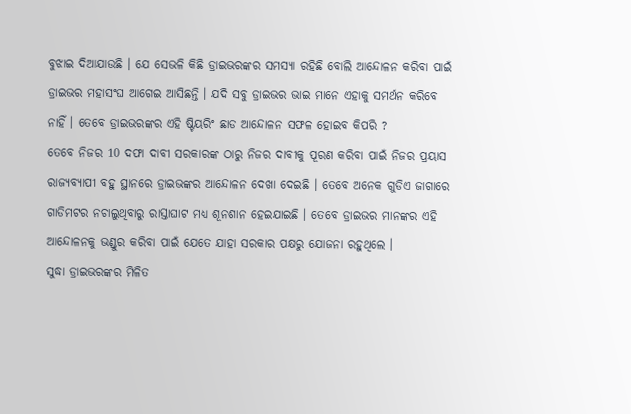ବୁଝାଇ ଦିଆଯାଉଛି । ଯେ ସେଭଳି କିଛି ଡ୍ରାଇଭରଙ୍କର ସମସ୍ଯା ରହିଛି ବୋଲି ଆନ୍ଦୋଳନ କରିବା ପାଇଁ ଡ୍ରାଇଭର ମହାସଂଘ ଆଗେଇ ଆସିଛନ୍ତି । ଯଦି ସବୁ ଡ୍ରାଇଭର ଭାଇ ମାନେ ଏହାକୁ ସମର୍ଥନ କରିବେ ନାହିଁ । ତେବେ ଡ୍ରାଇଭରଙ୍କର ଏହି ଷ୍ଟିୟରିଂ ଛାଡ ଆନ୍ଦୋଳନ ସଫଳ ହୋଇବ କିପରି ?
ତେବେ ନିଜର 10 ଦଫା ଦାବୀ ସରକାରଙ୍କ ଠାରୁ ନିଜର ଦାବୀକୁ ପୂରଣ କରିବା ପାଇଁ ନିଜର ପ୍ରୟାସ ରାଜ୍ୟବ୍ୟାପୀ ବହୁ ସ୍ଥାନରେ ଡ୍ରାଇଭଙ୍କର ଆନ୍ଦୋଳନ ଦେଖା ଦେଇଛି । ତେବେ ଅନେକ ଗୁଡିଏ ଜାଗାରେ ଗାଡିମଟର ନଚାଲୁଥିବାରୁ ରାସ୍ତାଘାଟ ମଧ୍ୟ ଶୂନଶାନ ହେଇଯାଇଛି । ତେବେ ଡ୍ରାଇଭର ମାନଙ୍କର ଏହି ଆନ୍ଦୋଳନକୁ ଭଣ୍ଡୁର କରିବା ପାଇଁ ଯେତେ ଯାହା ସରକାର ପକ୍ଷରୁ ଯୋଜନା ରହୁଥିଲେ ।
ସୁଦ୍ଧା ଡ୍ରାଇଭରଙ୍କର ମିଳିତ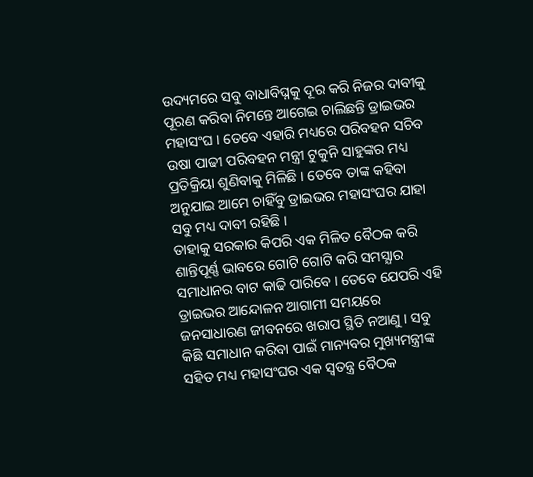ଉଦ୍ୟମରେ ସବୁ ବାଧାବିଘ୍ନକୁ ଦୂର କରି ନିଜର ଦାବୀକୁ ପୂରଣ କରିବା ନିମନ୍ତେ ଆଗେଇ ଚାଲିଛନ୍ତି ଡ୍ରାଇଭର ମହାସଂଘ । ତେବେ ଏହାରି ମଧ୍ୟରେ ପରିବହନ ସଚିବ ଉଷା ପାଢୀ ପରିବହନ ମନ୍ତ୍ରୀ ଟୁକୁନି ସାହୁଙ୍କର ମଧ୍ୟ ପ୍ରତିକ୍ରିୟା ଶୁଣିବାକୁ ମିଳିଛି । ତେବେ ତାଙ୍କ କହିବା ଅନୁଯାଇ ଆମେ ଚାହିଁବୁ ଡ୍ରାଇଭର ମହାସଂଘର ଯାହା ସବୁ ମଧ୍ୟ ଦାବୀ ରହିଛି ।
ତାହାକୁ ସରକାର କିପରି ଏକ ମିଳିତ ବୈଠକ କରି ଶାନ୍ତିପୂର୍ଣ୍ଣ ଭାବରେ ଗୋଟି ଗୋଟି କରି ସମସ୍ଯାର ସମାଧାନର ବାଟ କାଢି ପାରିବେ । ତେବେ ଯେପରି ଏହି ଡ୍ରାଇଭର ଆନ୍ଦୋଳନ ଆଗାମୀ ସମୟରେ ଜନସାଧାରଣ ଜୀବନରେ ଖରାପ ସ୍ଥିତି ନଆଣୁ । ସବୁ କିଛି ସମାଧାନ କରିବା ପାଇଁ ମାନ୍ୟବର ମୁଖ୍ୟମନ୍ତ୍ରୀଙ୍କ ସହିତ ମଧ୍ୟ ମହାସଂଘର ଏକ ସ୍ଵତନ୍ତ୍ର ବୈଠକ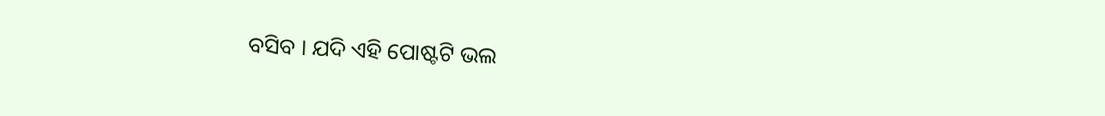ବସିବ । ଯଦି ଏହି ପୋଷ୍ଟଟି ଭଲ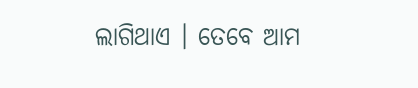ଲାଗିଥାଏ । ତେବେ ଆମ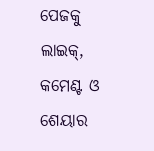ପେଜକୁ ଲାଇକ୍, କମେଣ୍ଟ ଓ ଶେୟାର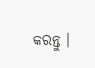କରନ୍ତୁ ।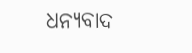ଧନ୍ୟବାଦ